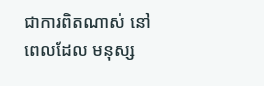ជាការពិតណាស់ នៅពេលដែល មនុស្ស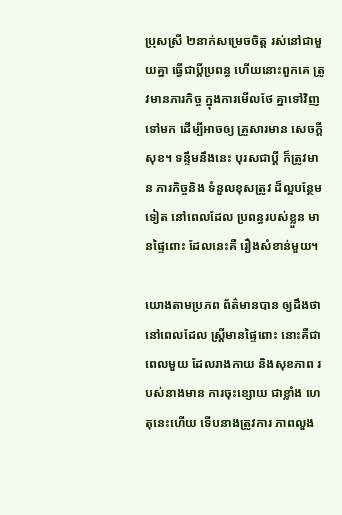ប្រុសស្រី ២នាក់សម្រេចចិត្ត រស់នៅជាមួយគ្នា ធ្វើជាប្តីប្រពន្ធ ហើយនោះពួកគេ ត្រូវមានភារកិច្ច ក្នុងការមើលថែ គ្នាទៅវិញទៅមក ដើម្បីអាចឲ្យ គ្រួសារមាន សេចក្តីសុខ។ ទន្ទឹមនឹងនេះ បុរសជាប្តី ក៏ត្រូវមាន ភារកិច្ចនិង ទំនួលខុសត្រូវ ដ៏ល្អបន្ថែមទៀត នៅពេលដែល ប្រពន្ធរបស់ខ្លួន មានផ្ទៃពោះ ដែលនេះគឺ រឿងសំខាន់មួយ។

យោងតាមប្រភព ព័ត៌មានបាន ឲ្យដឹងថា នៅពេលដែល ស្ត្រីមានផ្ទៃពោះ នោះគឺជាពេលមួយ ដែលរាងកាយ និងសុខភាព របស់នាងមាន ការចុះខ្សោយ ជាខ្លាំង ហេតុនេះហើយ ទើបនាងត្រូវការ ភាពលួង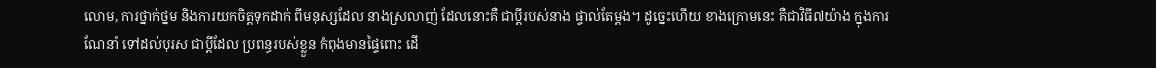លោម, ការថ្នាក់ថ្នម និងការយកចិត្តទុកដាក់ ពីមនុស្សដែល នាងស្រលាញ់ ដែលនោះគឺ ជាប្តីរបស់នាង ផ្ទាល់តែម្តង។ ដូច្នេះហើយ ខាងក្រោមនេះ គឺជាវិធី៧យ៉ាង ក្នុងការណែនាំ ទៅដល់បុរស ជាប្តីដែល ប្រពន្ធរបស់ខ្លួន កំពុងមានផ្ទៃពោះ ដើ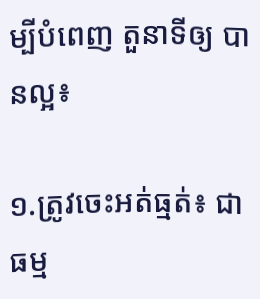ម្បីបំពេញ តួនាទីឲ្យ បានល្អ៖

១.ត្រូវចេះអត់ធ្មត់៖ ជាធម្ម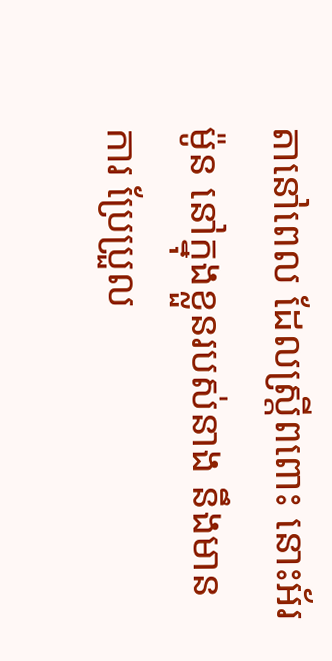តានៅពេល ដែលស្ត្រីពពោះ នោះអ័រម៉ូន នៅក្នុងខ្លួនរបស់នាង នឹងមានការ ប្រែប្រួល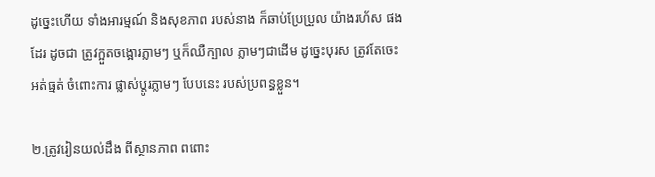ដូច្នេះហើយ ទាំងអារម្មណ៍ និងសុខភាព របស់នាង ក៏ឆាប់ប្រែប្រួល យ៉ាងរហ័ស ផងដែរ ដូចជា ត្រូវក្អួតចង្អោរភ្លាមៗ ឬក៏ឈឺក្បាល ភ្លាមៗជាដើម ដូច្នេះបុរស ត្រូវតែចេះអត់ធ្មត់ ចំពោះការ ផ្លាស់ប្តូរភ្លាមៗ បែបនេះ របស់ប្រពន្ធខ្លួន។

២.ត្រូវរៀនយល់ដឹង ពីស្ថានភាព ពពោះ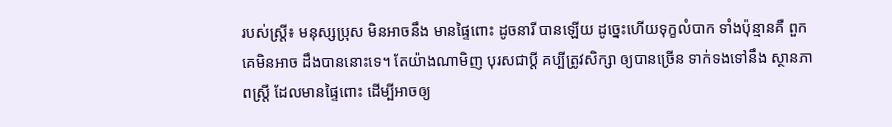របស់ស្ត្រី៖ មនុស្សប្រុស មិនអាចនឹង មានផ្ទៃពោះ ដូចនារី បានឡើយ ដូច្នេះហើយទុក្ខលំបាក ទាំងប៉ុន្មានគឺ ពួកគេមិនអាច ដឹងបាននោះទេ។ តែយ៉ាងណាមិញ បុរសជាប្តី គប្បីត្រូវសិក្សា ឲ្យបានច្រើន ទាក់ទងទៅនឹង ស្ថានភាពស្ត្រី ដែលមានផ្ទៃពោះ ដើម្បីអាចឲ្យ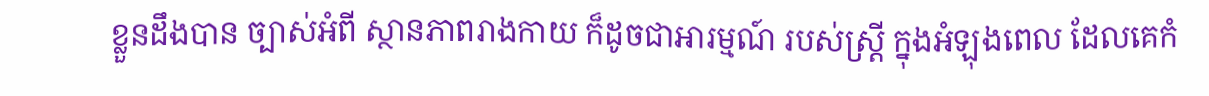ខ្លួនដឹងបាន ច្បាស់អំពី ស្ថានភាពរាងកាយ ក៏ដូចជាអារម្មណ៍ របស់ស្ត្រី ក្នុងអំឡុងពេល ដែលគេកំ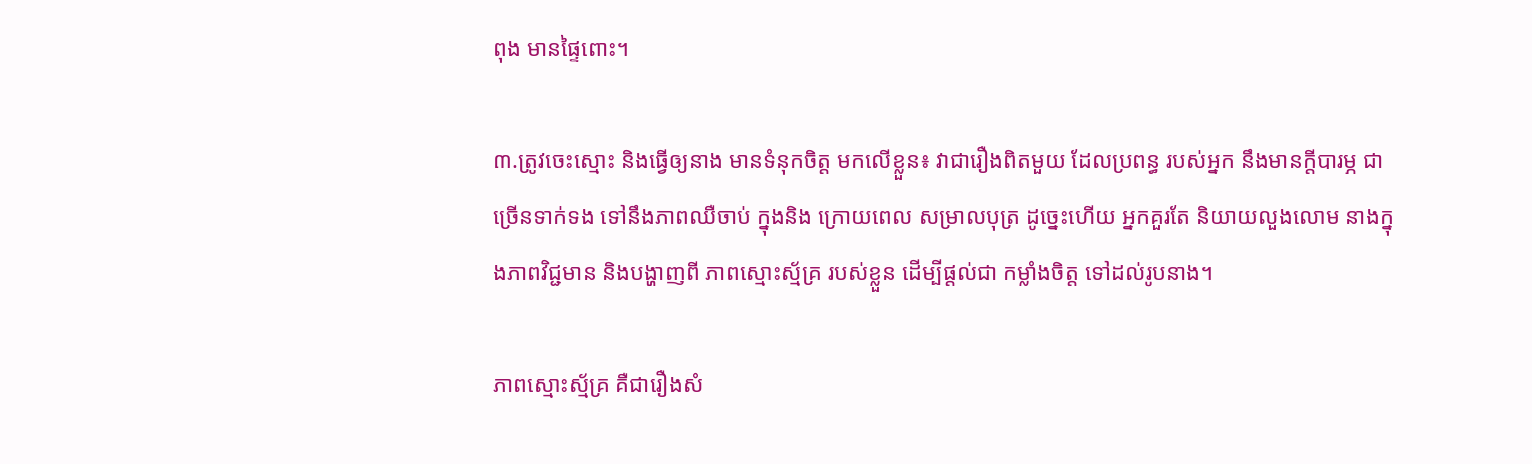ពុង មានផ្ទៃពោះ។

៣.ត្រូវចេះស្មោះ និងធ្វើឲ្យនាង មានទំនុកចិត្ត មកលើខ្លួន៖ វាជារឿងពិតមួយ ដែលប្រពន្ធ របស់អ្នក នឹងមានក្តីបារម្ភ ជាច្រើនទាក់ទង ទៅនឹងភាពឈឺចាប់ ក្នុងនិង ក្រោយពេល សម្រាលបុត្រ ដូច្នេះហើយ អ្នកគួរតែ និយាយលួងលោម នាងក្នុងភាពវិជ្ជមាន និងបង្ហាញពី ភាពស្មោះស្ម័គ្រ របស់ខ្លួន ដើម្បីផ្តល់ជា កម្លាំងចិត្ត ទៅដល់រូបនាង។

ភាពស្មោះស្ម័គ្រ គឺជារឿងសំ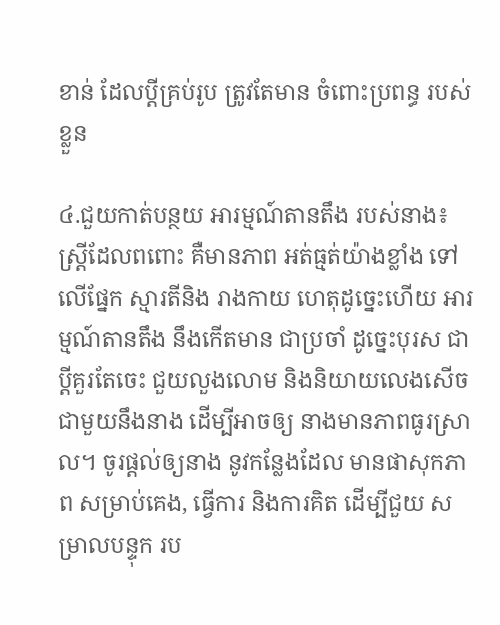ខាន់ ដែលប្តីគ្រប់រូប ត្រូវតែមាន ចំពោះប្រពន្ធ របស់ខ្លួន

៤.ជួយកាត់បន្ថយ អារម្មណ៍តានតឹង របស់នាង៖ ស្ត្រីដែលពពោះ គឺមានភាព អត់ធ្មត់យ៉ាងខ្លាំង ទៅលើផ្នែក ស្មារតីនិង រាងកាយ ហេតុដូច្នេះហើយ អារម្មណ៍តានតឹង នឹងកើតមាន ជាប្រចាំ ដូច្នេះបុរស ជាប្តីគួរតែចេះ ជួយលួងលោម និងនិយាយលេងសើច ជាមួយនឹងនាង ដើម្បីអាចឲ្យ នាងមានភាពធូរស្រាល។ ចូរផ្តល់ឲ្យនាង នូវកន្លែងដែល មានផាសុកភាព សម្រាប់គេង, ធ្វើការ និងការគិត ដើម្បីជួយ សម្រាលបន្ទុក រប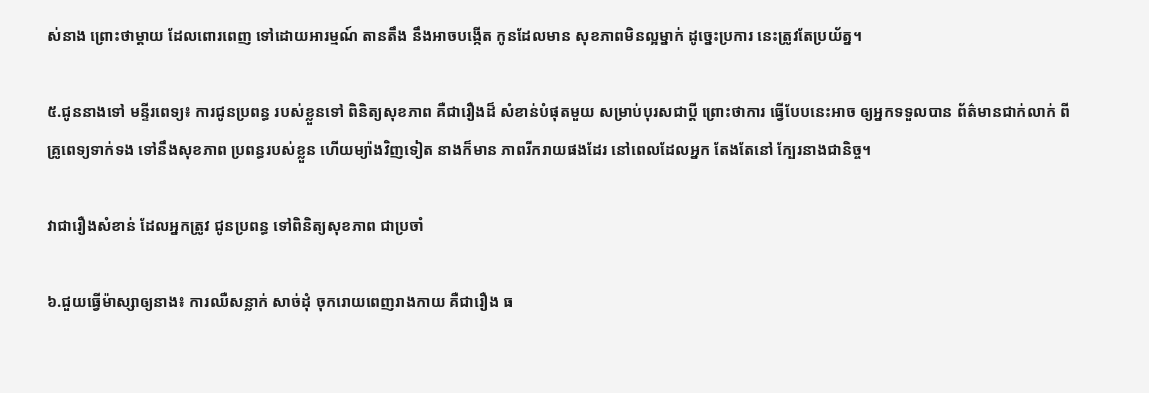ស់នាង ព្រោះថាម្តាយ ដែលពោរពេញ ទៅដោយអារម្មណ៍ តានតឹង នឹងអាចបង្កើត កូនដែលមាន សុខភាពមិនល្អម្នាក់ ដូច្នេះប្រការ នេះត្រូវតែប្រយ័ត្ន។

៥.ជូននាងទៅ មន្ទីរពេទ្យ៖ ការជូនប្រពន្ធ របស់ខ្លួនទៅ ពិនិត្យសុខភាព គឺជារឿងដ៏ សំខាន់បំផុតមួយ សម្រាប់បុរសជាប្តី ព្រោះថាការ ធ្វើបែបនេះអាច ឲ្យអ្នកទទួលបាន ព័ត៌មានជាក់លាក់ ពីគ្រូពេទ្យទាក់ទង ទៅនឹងសុខភាព ប្រពន្ធរបស់ខ្លួន ហើយម្យ៉ាងវិញទៀត នាងក៏មាន ភាពរីករាយផងដែរ នៅពេលដែលអ្នក តែងតែនៅ ក្បែរនាងជានិច្ច។

វាជារឿងសំខាន់ ដែលអ្នកត្រូវ ជូនប្រពន្ធ ទៅពិនិត្យសុខភាព ជាប្រចាំ

៦.ជួយធ្វើម៉ាស្សាឲ្យនាង៖ ការឈឺសន្លាក់ សាច់ដុំ ចុករោយពេញរាងកាយ គឺជារឿង ធ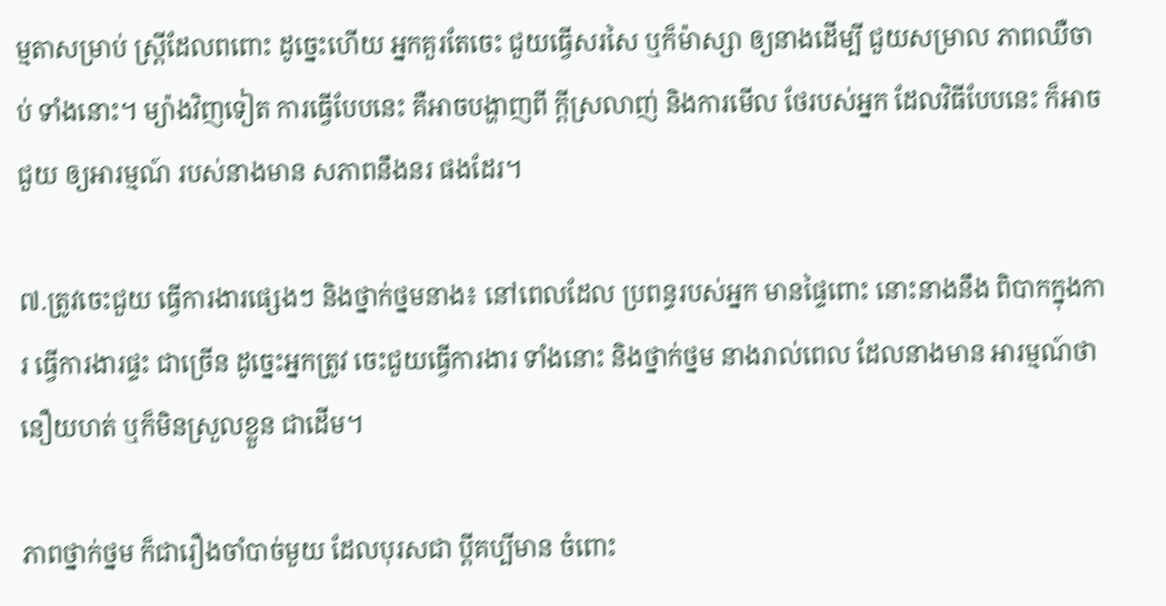ម្មតាសម្រាប់ ស្ត្រីដែលពពោះ ដូច្នេះហើយ អ្នកគួរតែចេះ ជួយធ្វើសរសៃ ឬក៏ម៉ាស្សា ឲ្យនាងដើម្បី ជួយសម្រាល ភាពឈឺចាប់ ទាំងនោះ។ ម្យ៉ាងវិញទៀត ការធ្វើបែបនេះ គឺអាចបង្ហាញពី ក្តីស្រលាញ់ និងការមើល ថែរបស់អ្នក ដែលវិធីបែបនេះ ក៏អាចជួយ ឲ្យអារម្មណ៍ របស់នាងមាន សភាពនឹងនរ ផងដែរ។

៧.ត្រូវចេះជួយ ធ្វើការងារផ្សេងៗ និងថ្នាក់ថ្នមនាង៖ នៅពេលដែល ប្រពន្ធរបស់អ្នក មានផ្ទៃពោះ នោះនាងនឹង ពិបាកក្នុងការ ធ្វើការងារផ្ទះ ជាច្រើន ដូច្នេះអ្នកត្រូវ ចេះជួយធ្វើការងារ ទាំងនោះ និងថ្នាក់ថ្នម នាងរាល់ពេល ដែលនាងមាន អារម្មណ៍ថា នឿយហត់ ឬក៏មិនស្រួលខ្លួន ជាដើម។

ភាពថ្នាក់ថ្នម ក៏ជារឿងចាំបាច់មួយ ដែលបុរសជា ប្តីគប្បីមាន ចំពោះ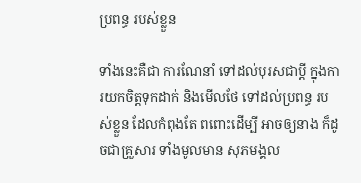ប្រពន្ធ របស់ខ្លួន

ទាំងនេះគឺជា ការណែនាំ ទៅដល់បុរសជាប្តី ក្នុងការយកចិត្តទុកដាក់ និងមើលថែ ទៅដល់ប្រពន្ធ របស់ខ្លួន ដែលកំពុងតែ ពពោះដើម្បី អាចឲ្យនាង ក៏ដូចជាគ្រួសារ ទាំងមូលមាន សុភមង្គល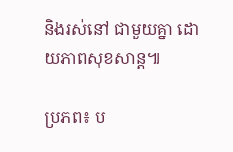និងរស់នៅ ជាមួយគ្នា ដោយភាពសុខសាន្ត៕

ប្រភព៖ ប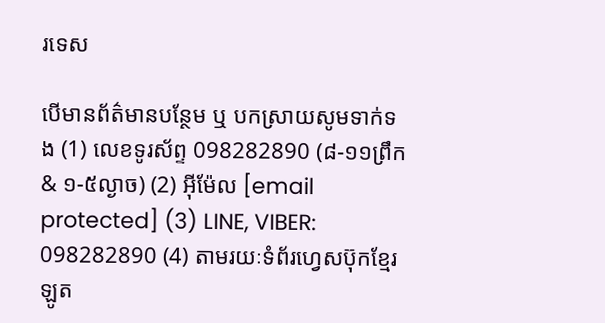រទេស

បើមានព័ត៌មានបន្ថែម ឬ បកស្រាយសូមទាក់ទង (1) លេខទូរស័ព្ទ 098282890 (៨-១១ព្រឹក & ១-៥ល្ងាច) (2) អ៊ីម៉ែល [email protected] (3) LINE, VIBER: 098282890 (4) តាមរយៈទំព័រហ្វេសប៊ុកខ្មែរឡូត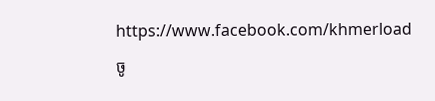https://www.facebook.com/khmerload

ចូ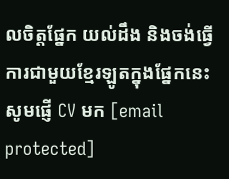លចិត្តផ្នែក យល់ដឹង និងចង់ធ្វើការជាមួយខ្មែរឡូតក្នុងផ្នែកនេះ សូមផ្ញើ CV មក [email protected]